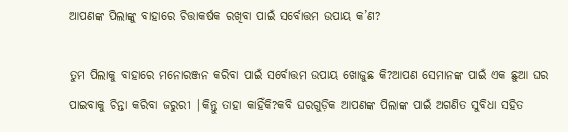ଆପଣଙ୍କ ପିଲାଙ୍କୁ ବାହାରେ ଚିତ୍ତାକର୍ଷକ ରଖିବା ପାଇଁ ସର୍ବୋତ୍ତମ ଉପାୟ କ’ଣ?

ତୁମ ପିଲାକୁ ବାହାରେ ମନୋରଞ୍ଜନ କରିବା ପାଇଁ ସର୍ବୋତ୍ତମ ଉପାୟ ଖୋଜୁଛ କି?ଆପଣ ସେମାନଙ୍କ ପାଇଁ ଏକ ଛୁଆ ଘର ପାଇବାକୁ ଚିନ୍ତା କରିବା ଜରୁରୀ |କିନ୍ତୁ ତାହା କାହିଁକି?କବି ଘରଗୁଡ଼ିକ ଆପଣଙ୍କ ପିଲାଙ୍କ ପାଇଁ ଅଗଣିତ ସୁବିଧା ସହିତ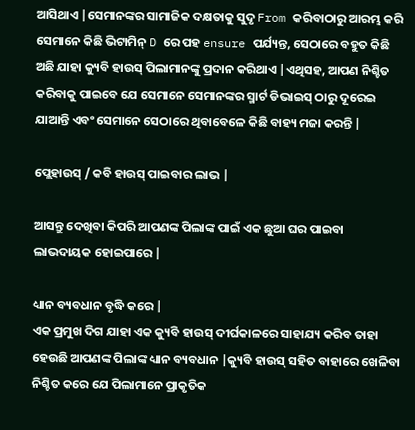ଆସିଥାଏ |ସେମାନଙ୍କର ସାମାଜିକ ଦକ୍ଷତାକୁ ସୁଦୃ From କରିବାଠାରୁ ଆରମ୍ଭ କରି ସେମାନେ କିଛି ଭିଟାମିନ୍ D ରେ ପହ ensure ପର୍ଯ୍ୟନ୍ତ, ସେଠାରେ ବହୁତ କିଛି ଅଛି ଯାହା କ୍ୟୁବି ହାଉସ୍ ପିଲାମାନଙ୍କୁ ପ୍ରଦାନ କରିଥାଏ |ଏଥିସହ, ଆପଣ ନିଶ୍ଚିତ କରିବାକୁ ପାଇବେ ଯେ ସେମାନେ ସେମାନଙ୍କର ସ୍ମାର୍ଟ ଡିଭାଇସ୍ ଠାରୁ ଦୂରେଇ ଯାଆନ୍ତି ଏବଂ ସେମାନେ ସେଠାରେ ଥିବାବେଳେ କିଛି ବାହ୍ୟ ମଜା କରନ୍ତି |

ପ୍ଲେହାଉସ୍ / କବି ହାଉସ୍ ପାଇବାର ଲାଭ |

ଆସନ୍ତୁ ଦେଖିବା କିପରି ଆପଣଙ୍କ ପିଲାଙ୍କ ପାଇଁ ଏକ ଛୁଆ ଘର ପାଇବା ଲାଭଦାୟକ ହୋଇପାରେ |

ଧ୍ୟାନ ବ୍ୟବଧାନ ବୃଦ୍ଧି କରେ |
ଏକ ପ୍ରମୁଖ ଦିଗ ଯାହା ଏକ କ୍ୟୁବି ହାଉସ୍ ଦୀର୍ଘକାଳରେ ସାହାଯ୍ୟ କରିବ ତାହା ହେଉଛି ଆପଣଙ୍କ ପିଲାଙ୍କ ଧ୍ୟାନ ବ୍ୟବଧାନ |କ୍ୟୁବି ହାଉସ୍ ସହିତ ବାହାରେ ଖେଳିବା ନିଶ୍ଚିତ କରେ ଯେ ପିଲାମାନେ ପ୍ରାକୃତିକ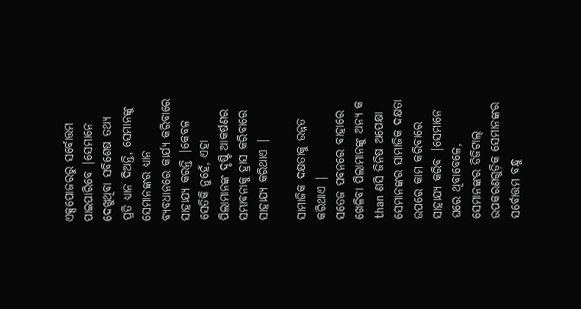ଏକ୍ସପୋଜରରୁ ସର୍ବୋତ୍ତମ ପାଇପାରିବେ |ସେମାନେ ଦେଖୁଥିବା ସବିଶେଷ ତଥ୍ୟ ପ୍ରତି ଧ୍ୟାନ ଦିଅନ୍ତି, ସେମାନଙ୍କୁ ସେମାନଙ୍କର ଧ୍ୟାନ ବ୍ୟବଧାନରେ କାର୍ଯ୍ୟ କରିବାରେ ସାହାଯ୍ୟ କରନ୍ତି |କେବଳ ସେତିକି ନୁହେଁ, ଏହା ପିଲାମାନଙ୍କ ଦୃଷ୍ଟି ଆକର୍ଷଣର ସମ୍ଭାବନାକୁ ହ୍ରାସ କରିବାରେ ସାହାଯ୍ୟ କରିଥାଏ |

ସାମାଜିକ ଦକ୍ଷତାକୁ ଉନ୍ନତ କରିଥାଏ |
ସତେଜ ପବନରେ ବାହାରେ ଖେଳିବା ପିଲାମାନଙ୍କୁ ଅନ୍ୟ କ than ଣସି ଜିନିଷ ଅପେକ୍ଷା ସେମାନଙ୍କର ସାମାଜିକ ଦକ୍ଷତା ଉପରେ କାମ କରିବାରେ ସାହାଯ୍ୟ କରିବ |ସେମାନେ ଘରେ ଥିବାବେଳେ, ସେମାନଙ୍କର ଡିଜିଟାଲ୍ ଉପକରଣଗୁଡ଼ିକ ସେମାନଙ୍କର ସର୍ବୋତ୍ତମ ବନ୍ଧୁ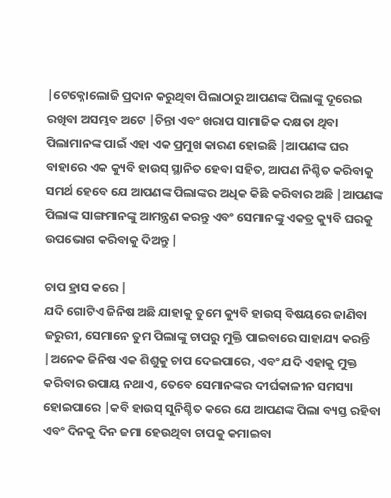|ଟେକ୍ନୋଲୋଜି ପ୍ରଦାନ କରୁଥିବା ପିଲାଠାରୁ ଆପଣଙ୍କ ପିଲାଙ୍କୁ ଦୂରେଇ ରଖିବା ଅସମ୍ଭବ ଅଟେ |ଚିନ୍ତା ଏବଂ ଖରାପ ସାମାଜିକ ଦକ୍ଷତା ଥିବା ପିଲାମାନଙ୍କ ପାଇଁ ଏହା ଏକ ପ୍ରମୁଖ କାରଣ ହୋଇଛି |ଆପଣଙ୍କ ଘର ବାହାରେ ଏକ କ୍ୟୁବି ହାଉସ୍ ସ୍ଥାନିତ ହେବା ସହିତ, ଆପଣ ନିଶ୍ଚିତ କରିବାକୁ ସମର୍ଥ ହେବେ ଯେ ଆପଣଙ୍କ ପିଲାଙ୍କର ଅଧିକ କିଛି କରିବାର ଅଛି |ଆପଣଙ୍କ ପିଲାଙ୍କ ସାଙ୍ଗମାନଙ୍କୁ ଆମନ୍ତ୍ରଣ କରନ୍ତୁ ଏବଂ ସେମାନଙ୍କୁ ଏକତ୍ର କ୍ୟୁବି ଘରକୁ ଉପଭୋଗ କରିବାକୁ ଦିଅନ୍ତୁ |

ଚାପ ହ୍ରାସ କରେ |
ଯଦି ଗୋଟିଏ ଜିନିଷ ଅଛି ଯାହାକୁ ତୁମେ କ୍ୟୁବି ହାଉସ୍ ବିଷୟରେ ଜାଣିବା ଜରୁରୀ, ସେମାନେ ତୁମ ପିଲାଙ୍କୁ ଚାପରୁ ମୁକ୍ତି ପାଇବାରେ ସାହାଯ୍ୟ କରନ୍ତି |ଅନେକ ଜିନିଷ ଏକ ଶିଶୁକୁ ଚାପ ଦେଇପାରେ, ଏବଂ ଯଦି ଏହାକୁ ମୁକ୍ତ କରିବାର ଉପାୟ ନଥାଏ, ତେବେ ସେମାନଙ୍କର ଦୀର୍ଘକାଳୀନ ସମସ୍ୟା ହୋଇପାରେ |କବି ହାଉସ୍ ସୁନିଶ୍ଚିତ କରେ ଯେ ଆପଣଙ୍କ ପିଲା ବ୍ୟସ୍ତ ରହିବା ଏବଂ ଦିନକୁ ଦିନ ଜମା ହେଉଥିବା ଚାପକୁ କମାଇବା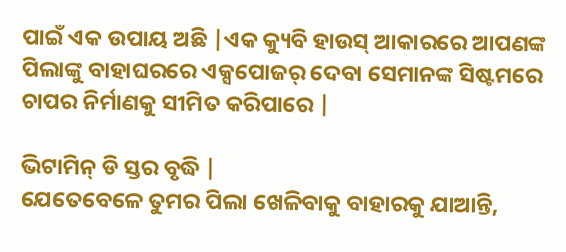ପାଇଁ ଏକ ଉପାୟ ଅଛି |ଏକ କ୍ୟୁବି ହାଉସ୍ ଆକାରରେ ଆପଣଙ୍କ ପିଲାଙ୍କୁ ବାହାଘରରେ ଏକ୍ସପୋଜର୍ ଦେବା ସେମାନଙ୍କ ସିଷ୍ଟମରେ ଚାପର ନିର୍ମାଣକୁ ସୀମିତ କରିପାରେ |

ଭିଟାମିନ୍ ଡି ସ୍ତର ବୃଦ୍ଧି |
ଯେତେବେଳେ ତୁମର ପିଲା ଖେଳିବାକୁ ବାହାରକୁ ଯାଆନ୍ତି,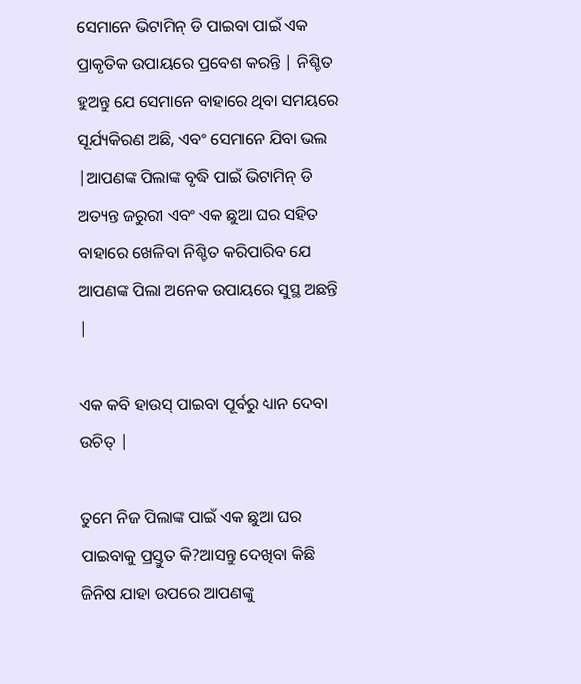ସେମାନେ ଭିଟାମିନ୍ ଡି ପାଇବା ପାଇଁ ଏକ ପ୍ରାକୃତିକ ଉପାୟରେ ପ୍ରବେଶ କରନ୍ତି | ନିଶ୍ଚିତ ହୁଅନ୍ତୁ ଯେ ସେମାନେ ବାହାରେ ଥିବା ସମୟରେ ସୂର୍ଯ୍ୟକିରଣ ଅଛି, ଏବଂ ସେମାନେ ଯିବା ଭଲ |ଆପଣଙ୍କ ପିଲାଙ୍କ ବୃଦ୍ଧି ପାଇଁ ଭିଟାମିନ୍ ଡି ଅତ୍ୟନ୍ତ ଜରୁରୀ ଏବଂ ଏକ ଛୁଆ ଘର ସହିତ ବାହାରେ ଖେଳିବା ନିଶ୍ଚିତ କରିପାରିବ ଯେ ଆପଣଙ୍କ ପିଲା ଅନେକ ଉପାୟରେ ସୁସ୍ଥ ଅଛନ୍ତି |

ଏକ କବି ହାଉସ୍ ପାଇବା ପୂର୍ବରୁ ଧ୍ୟାନ ଦେବା ଉଚିତ୍ |

ତୁମେ ନିଜ ପିଲାଙ୍କ ପାଇଁ ଏକ ଛୁଆ ଘର ପାଇବାକୁ ପ୍ରସ୍ତୁତ କି?ଆସନ୍ତୁ ଦେଖିବା କିଛି ଜିନିଷ ଯାହା ଉପରେ ଆପଣଙ୍କୁ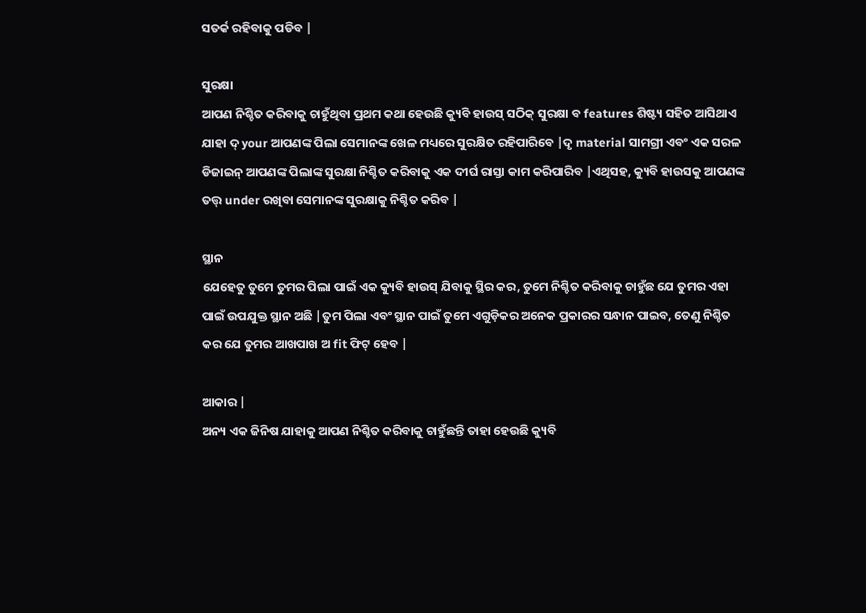ସତର୍କ ରହିବାକୁ ପଡିବ |

ସୁରକ୍ଷା
ଆପଣ ନିଶ୍ଚିତ କରିବାକୁ ଚାହୁଁଥିବା ପ୍ରଥମ କଥା ହେଉଛି କ୍ୟୁବି ହାଉସ୍ ସଠିକ୍ ସୁରକ୍ଷା ବ features ଶିଷ୍ଟ୍ୟ ସହିତ ଆସିଥାଏ ଯାହା ଦ୍ your ଆପଣଙ୍କ ପିଲା ସେମାନଙ୍କ ଖେଳ ମଧ୍ୟରେ ସୁରକ୍ଷିତ ରହିପାରିବେ |ଦୃ material ସାମଗ୍ରୀ ଏବଂ ଏକ ସରଳ ଡିଜାଇନ୍ ଆପଣଙ୍କ ପିଲାଙ୍କ ସୁରକ୍ଷା ନିଶ୍ଚିତ କରିବାକୁ ଏକ ଦୀର୍ଘ ରାସ୍ତା କାମ କରିପାରିବ |ଏଥିସହ, କ୍ୟୁବି ହାଉସକୁ ଆପଣଙ୍କ ତତ୍ତ୍ under ରଖିବା ସେମାନଙ୍କ ସୁରକ୍ଷାକୁ ନିଶ୍ଚିତ କରିବ |

ସ୍ଥାନ
ଯେହେତୁ ତୁମେ ତୁମର ପିଲା ପାଇଁ ଏକ କ୍ୟୁବି ହାଉସ୍ ଯିବାକୁ ସ୍ଥିର କର, ତୁମେ ନିଶ୍ଚିତ କରିବାକୁ ଚାହୁଁଛ ଯେ ତୁମର ଏହା ପାଇଁ ଉପଯୁକ୍ତ ସ୍ଥାନ ଅଛି |ତୁମ ପିଲା ଏବଂ ସ୍ଥାନ ପାଇଁ ତୁମେ ଏଗୁଡ଼ିକର ଅନେକ ପ୍ରକାରର ସନ୍ଧାନ ପାଇବ, ତେଣୁ ନିଶ୍ଚିତ କର ଯେ ତୁମର ଆଖପାଖ ଅ fit ଫିଟ୍ ହେବ |

ଆକାର |
ଅନ୍ୟ ଏକ ଜିନିଷ ଯାହାକୁ ଆପଣ ନିଶ୍ଚିତ କରିବାକୁ ଚାହୁଁଛନ୍ତି ତାହା ହେଉଛି କ୍ୟୁବି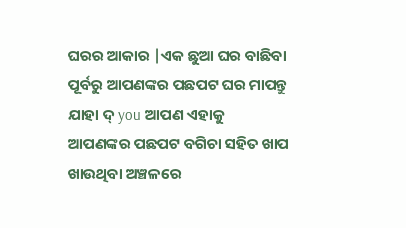ଘରର ଆକାର |ଏକ ଛୁଆ ଘର ବାଛିବା ପୂର୍ବରୁ ଆପଣଙ୍କର ପଛପଟ ଘର ମାପନ୍ତୁ ଯାହା ଦ୍ you ଆପଣ ଏହାକୁ ଆପଣଙ୍କର ପଛପଟ ବଗିଚା ସହିତ ଖାପ ଖାଉଥିବା ଅଞ୍ଚଳରେ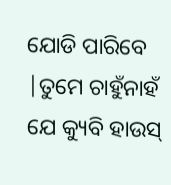ଯୋଡି ପାରିବେ |ତୁମେ ଚାହୁଁନାହଁ ଯେ କ୍ୟୁବି ହାଉସ୍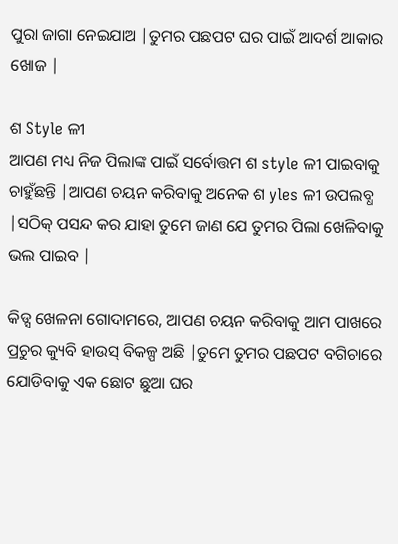ପୁରା ଜାଗା ନେଇଯାଅ |ତୁମର ପଛପଟ ଘର ପାଇଁ ଆଦର୍ଶ ଆକାର ଖୋଜ |

ଶ Style ଳୀ
ଆପଣ ମଧ୍ୟ ନିଜ ପିଲାଙ୍କ ପାଇଁ ସର୍ବୋତ୍ତମ ଶ style ଳୀ ପାଇବାକୁ ଚାହୁଁଛନ୍ତି |ଆପଣ ଚୟନ କରିବାକୁ ଅନେକ ଶ yles ଳୀ ଉପଲବ୍ଧ |ସଠିକ୍ ପସନ୍ଦ କର ଯାହା ତୁମେ ଜାଣ ଯେ ତୁମର ପିଲା ଖେଳିବାକୁ ଭଲ ପାଇବ |

କିଡ୍ସ ଖେଳନା ଗୋଦାମରେ, ଆପଣ ଚୟନ କରିବାକୁ ଆମ ପାଖରେ ପ୍ରଚୁର କ୍ୟୁବି ହାଉସ୍ ବିକଳ୍ପ ଅଛି |ତୁମେ ତୁମର ପଛପଟ ବଗିଚାରେ ଯୋଡିବାକୁ ଏକ ଛୋଟ ଛୁଆ ଘର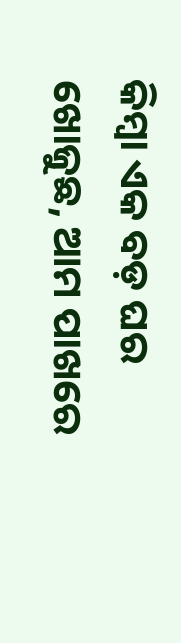କିମ୍ବା ଏକ ବଡ଼ ଘର ଖୋଜୁଛ, ଆମ ପାଖରେ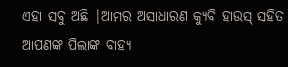ଏହା ସବୁ ଅଛି |ଆମର ଅସାଧାରଣ କ୍ୟୁବି ହାଉସ୍ ସହିତ ଆପଣଙ୍କ ପିଲାଙ୍କ ବାହ୍ୟ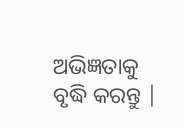ଅଭିଜ୍ଞତାକୁ ବୃଦ୍ଧି କରନ୍ତୁ |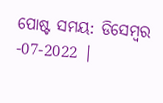ପୋଷ୍ଟ ସମୟ: ଡିସେମ୍ବର -07-2022 |